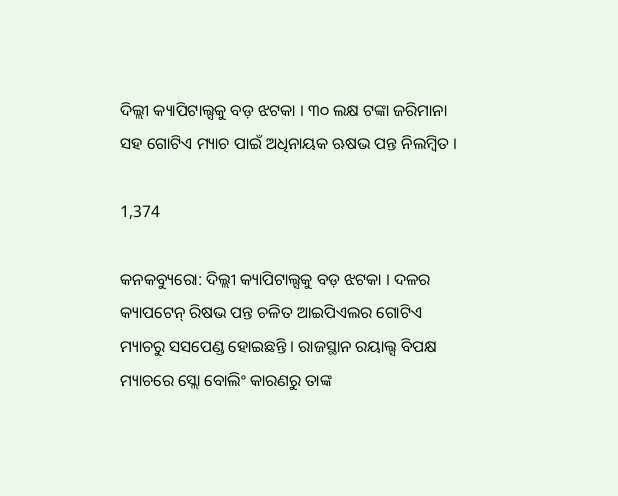ଦିଲ୍ଲୀ କ୍ୟାପିଟାଲ୍ସକୁ ବଡ଼ ଝଟକା । ୩୦ ଲକ୍ଷ ଟଙ୍କା ଜରିମାନା ସହ ଗୋଟିଏ ମ୍ୟାଚ ପାଇଁ ଅଧିନାୟକ ଋଷଭ ପନ୍ତ ନିଲମ୍ବିତ ।

1,374

କନକବ୍ୟୁରୋ: ଦିଲ୍ଲୀ କ୍ୟାପିଟାଲ୍ସକୁ ବଡ଼ ଝଟକା । ଦଳର କ୍ୟାପଟେନ୍ ରିଷଭ ପନ୍ତ ଚଳିତ ଆଇପିଏଲର ଗୋଟିଏ ମ୍ୟାଚରୁ ସସପେଣ୍ଡ ହୋଇଛନ୍ତି । ରାଜସ୍ଥାନ ରୟାଲ୍ସ ବିପକ୍ଷ ମ୍ୟାଚରେ ସ୍ଲୋ ବୋଲିଂ କାରଣରୁ ତାଙ୍କ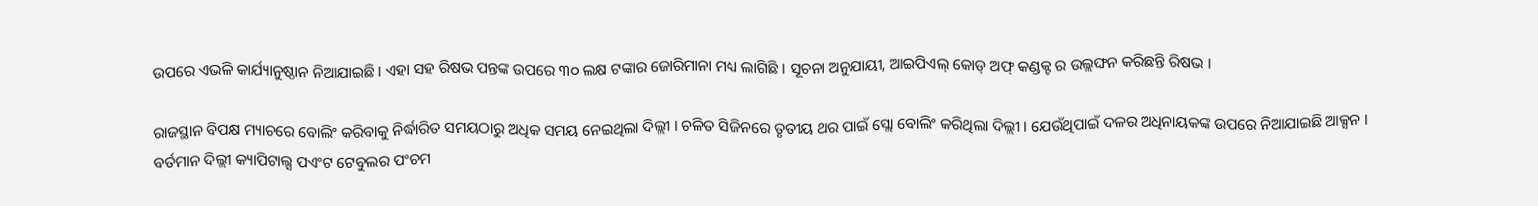ଉପରେ ଏଭଳି କାର୍ଯ୍ୟାନୁଷ୍ଠାନ ନିଆଯାଇଛି । ଏହା ସହ ରିଷଭ ପନ୍ତଙ୍କ ଉପରେ ୩୦ ଲକ୍ଷ ଟଙ୍କାର ଜୋରିମାନା ମଧ୍ୟ ଲାଗିଛି । ସୂଚନା ଅନୁଯାୟୀ, ଆଇପିଏଲ୍ କୋଡ୍ ଅଫ୍ କଣ୍ଡକ୍ଟ ର ଉଲ୍ଲଙ୍ଘନ କରିଛନ୍ତି ରିଷଭ ।

ରାଜସ୍ଥାନ ବିପକ୍ଷ ମ୍ୟାଚରେ ବୋଲିଂ କରିବାକୁ ନିର୍ଦ୍ଧାରିତ ସମୟଠାରୁ ଅଧିକ ସମୟ ନେଇଥିଲା ଦିଲ୍ଲୀ । ଚଳିତ ସିଜିନରେ ତୃତୀୟ ଥର ପାଇଁ ସ୍ଲୋ ବୋଲିଂ କରିଥିଲା ଦିଲ୍ଲୀ । ଯେଉଁଥିପାଇଁ ଦଳର ଅଧିନାୟକଙ୍କ ଉପରେ ନିଆଯାଇଛି ଆକ୍ସନ । ବର୍ତମାନ ଦିଲ୍ଲୀ କ୍ୟାପିଟାଲ୍ସ ପଏଂଟ ଟେବୁଲର ପଂଚମ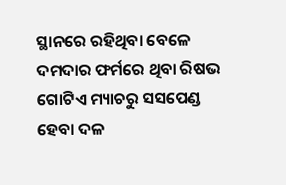ସ୍ଥାନରେ ରହିଥିବା ବେଳେ ଦମଦାର ଫର୍ମରେ ଥିବା ରିଷଭ ଗୋଟିଏ ମ୍ୟାଚରୁ ସସପେଣ୍ଡ ହେବା ଦଳ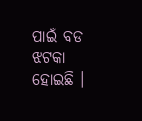ପାଇଁ ବଡ ଝଟକା ହୋଇଛି ।